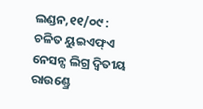ଲଣ୍ଡନ,୧୧/୦୯ : ଚଳିତ ୟୁଇଏଫ୍ଏ ନେସନ୍ସ ଲିଗ୍ର ଦ୍ୱିତୀୟ ରାଉଣ୍ଡ୍ରେ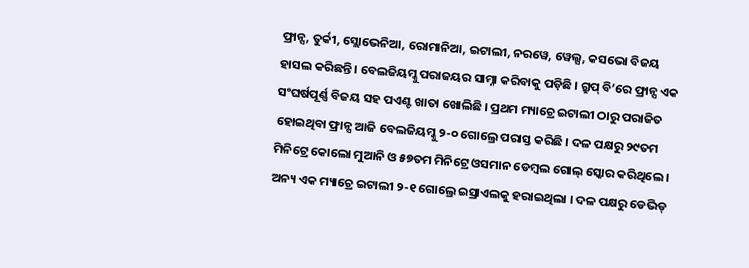ଫ୍ରାନ୍ସ, ତୁର୍କୀ, ସ୍ଲୋଭେନିଆ, ରୋମାନିଆ, ଇଟାଲୀ, ନରୱେ, ୱେଲ୍ସ, କସଭୋ ବିଜୟ ହାସଲ କରିଛନ୍ତି । ବେଲଜିୟମ୍କୁ ପରାଜୟର ସାମ୍ନା କରିବାକୁ ପଡ଼ିଛି । ଗ୍ରୁପ୍ ବି’ରେ ଫ୍ରାନ୍ସ ଏକ ସଂଘର୍ଷପୂର୍ଣ୍ଣ ବିଜୟ ସହ ପଏଣ୍ଟ ଖାତା ଖୋଲିଛି । ପ୍ରଥମ ମ୍ୟାଚ୍ରେ ଇଟାଲୀ ଠାରୁ ପରାଜିତ ହୋଇଥିବା ଫ୍ରାନ୍ସ ଆଜି ବେଲଜିୟମ୍କୁ ୨-୦ ଗୋଲ୍ରେ ପରାସ୍ତ କରିଛି । ଦଳ ପକ୍ଷରୁ ୨୯ତମ ମିନିଟ୍ରେ କୋଲୋ ମୁଆନି ଓ ୫୭ତମ ମିନିଟ୍ରେ ଓସମାନ ଡେମ୍ବଲ ଗୋଲ୍ ସ୍କୋର କରିଥିଲେ । ଅନ୍ୟ ଏକ ମ୍ୟାଚ୍ରେ ଇଟାଲୀ ୨-୧ ଗୋଲ୍ରେ ଇସ୍ରାଏଲକୁ ହରାଇଥିଲା । ଦଳ ପକ୍ଷରୁ ଡେଭିଡ୍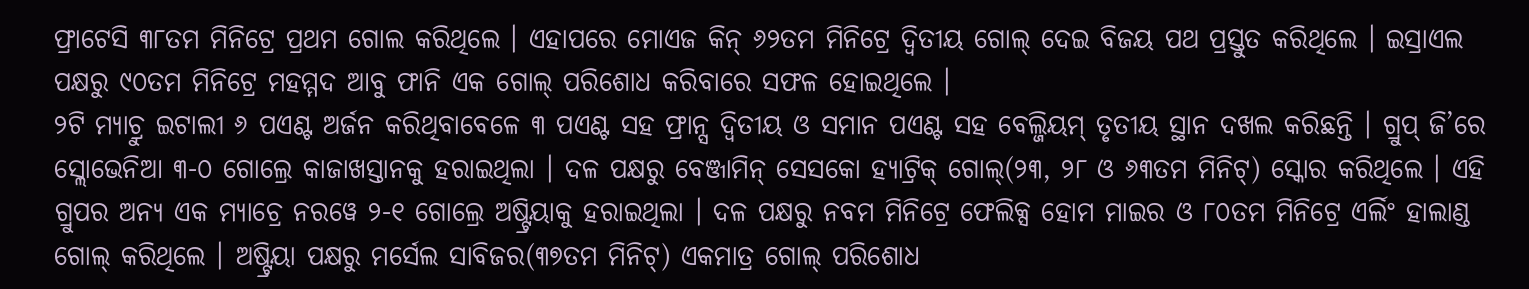ଫ୍ରାଟେସି ୩୮ତମ ମିନିଟ୍ରେ ପ୍ରଥମ ଗୋଲ କରିଥିଲେ । ଏହାପରେ ମୋଏଜ କିନ୍ ୬୨ତମ ମିନିଟ୍ରେ ଦ୍ୱିତୀୟ ଗୋଲ୍ ଦେଇ ବିଜୟ ପଥ ପ୍ରସ୍ତୁତ କରିଥିଲେ । ଇସ୍ରାଏଲ ପକ୍ଷରୁ ୯୦ତମ ମିନିଟ୍ରେ ମହମ୍ମଦ ଆବୁ ଫାନି ଏକ ଗୋଲ୍ ପରିଶୋଧ କରିବାରେ ସଫଳ ହୋଇଥିଲେ ।
୨ଟି ମ୍ୟାଚ୍ରୁ ଇଟାଲୀ ୬ ପଏଣ୍ଟ ଅର୍ଜନ କରିଥିବାବେଳେ ୩ ପଏଣ୍ଟ ସହ ଫ୍ରାନ୍ସ ଦ୍ୱିତୀୟ ଓ ସମାନ ପଏଣ୍ଟ ସହ ବେଲ୍ଜିୟମ୍ ତୃତୀୟ ସ୍ଥାନ ଦଖଲ କରିଛନ୍ତି । ଗ୍ରୁପ୍ ଜି’ରେ ସ୍ଲୋଭେନିଆ ୩-୦ ଗୋଲ୍ରେ କାଜାଖସ୍ତାନକୁ ହରାଇଥିଲା । ଦଳ ପକ୍ଷରୁ ବେଞ୍ଜାମିନ୍ ସେସକୋ ହ୍ୟାଟ୍ରିକ୍ ଗୋଲ୍(୨୩, ୨୮ ଓ ୬୩ତମ ମିନିଟ୍) ସ୍କୋର କରିଥିଲେ । ଏହି ଗ୍ରୁପର ଅନ୍ୟ ଏକ ମ୍ୟାଚ୍ରେ ନରୱେ ୨-୧ ଗୋଲ୍ରେ ଅଷ୍ଟ୍ରିୟାକୁ ହରାଇଥିଲା । ଦଳ ପକ୍ଷରୁ ନବମ ମିନିଟ୍ରେ ଫେଲିକ୍ସ ହୋମ ମାଇର ଓ ୮୦ତମ ମିନିଟ୍ରେ ଏର୍ଲିଂ ହାଲାଣ୍ଡ ଗୋଲ୍ କରିଥିଲେ । ଅଷ୍ଟ୍ରିୟା ପକ୍ଷରୁ ମର୍ସେଲ ସାବିଜର(୩୭ତମ ମିନିଟ୍) ଏକମାତ୍ର ଗୋଲ୍ ପରିଶୋଧ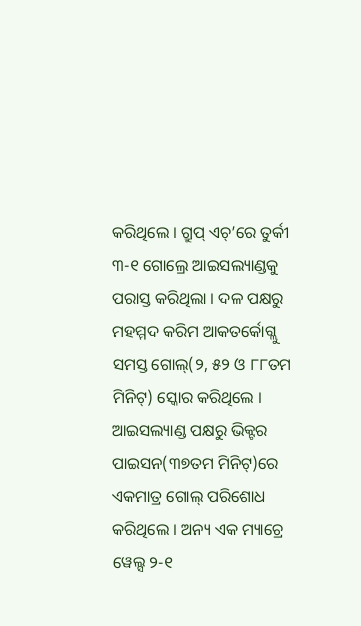କରିଥିଲେ । ଗ୍ରୁପ୍ ଏଚ୍’ରେ ତୁର୍କୀ ୩-୧ ଗୋଲ୍ରେ ଆଇସଲ୍ୟାଣ୍ଡକୁ ପରାସ୍ତ କରିଥିଲା । ଦଳ ପକ୍ଷରୁ ମହମ୍ମଦ କରିମ ଆକତର୍କୋଗ୍ଲୁ ସମସ୍ତ ଗୋଲ୍(୨, ୫୨ ଓ ୮୮ତମ ମିନିଟ୍) ସ୍କୋର କରିଥିଲେ । ଆଇସଲ୍ୟାଣ୍ଡ ପକ୍ଷରୁ ଭିକ୍ଟର ପାଇସନ(୩୭ତମ ମିନିଟ୍)ରେ ଏକମାତ୍ର ଗୋଲ୍ ପରିଶୋଧ କରିଥିଲେ । ଅନ୍ୟ ଏକ ମ୍ୟାଚ୍ରେ ୱେଲ୍ସ ୨-୧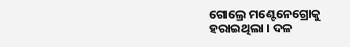ଗୋଲ୍ରେ ମଣ୍ଟେନେଗ୍ରୋକୁ ହରାଇଥିଲା । ଦଳ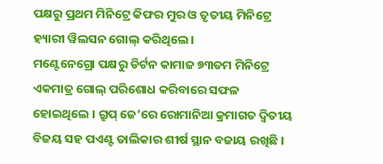ପକ୍ଷରୁ ପ୍ରଥମ ମିନିଟ୍ରେ କିଫର ମୁର ଓ ତୃତୀୟ ମିନିଟ୍ରେ ହ୍ୟାରୀ ୱିଲସନ ଗୋଲ୍ କରିଥିଲେ ।
ମଣ୍ଟେନେଗ୍ରୋ ପକ୍ଷରୁ ଡିର୍ଟନ କାମାଜ ୭୩ତମ ମିନିଟ୍ରେ ଏକମାତ୍ର ଗୋଲ୍ ପରିଶୋଧ କରିବାରେ ସଫଳ ହୋଇଥିଲେ । ଗ୍ରୁପ୍ ଜେ’ରେ ରୋମାନିଆ କ୍ରମାଗତ ଦ୍ୱିତୀୟ ବିଜୟ ସହ ପଏଣ୍ଟ ତାଲିକାର ଶୀର୍ଷ ସ୍ଥାନ ବଜାୟ ରଖିଛି ।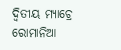ଦ୍ୱିତୀୟ ମ୍ୟାଚ୍ରେ ରୋମାନିଆ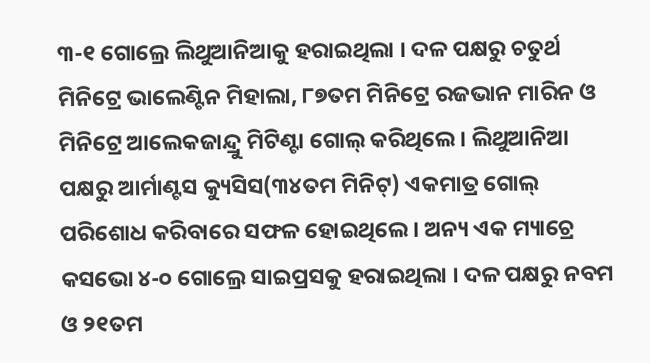୩-୧ ଗୋଲ୍ରେ ଲିଥୁଆନିଆକୁ ହରାଇଥିଲା । ଦଳ ପକ୍ଷରୁ ଚତୁର୍ଥ ମିନିଟ୍ରେ ଭାଲେଣ୍ଟିନ ମିହାଲା, ୮୭ତମ ମିନିଟ୍ରେ ରଜଭାନ ମାରିନ ଓ ମିନିଟ୍ରେ ଆଲେକଜାନ୍ଦ୍ରୁ ମିଟିଣ୍ଟା ଗୋଲ୍ କରିଥିଲେ । ଲିଥୁଆନିଆ ପକ୍ଷରୁ ଆର୍ମାଣ୍ଟସ କ୍ୟୁସିସ(୩୪ତମ ମିନିଟ୍) ଏକମାତ୍ର ଗୋଲ୍ ପରିଶୋଧ କରିବାରେ ସଫଳ ହୋଇଥିଲେ । ଅନ୍ୟ ଏକ ମ୍ୟାଚ୍ରେ କସଭୋ ୪-୦ ଗୋଲ୍ରେ ସାଇପ୍ରସକୁ ହରାଇଥିଲା । ଦଳ ପକ୍ଷରୁ ନବମ ଓ ୨୧ତମ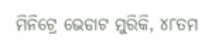ମିନିଟ୍ରେ ଭେଡାଟ ମୁରିକି, ୪୮ତମ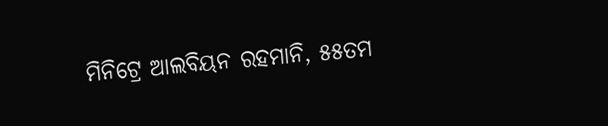ମିନିଟ୍ରେ ଆଲବିୟନ ରହମାନି, ୫୫ତମ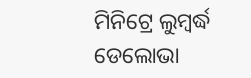ମିନିଟ୍ରେ ଲୁମ୍ବର୍ଦ୍ଧ ଡେଲୋଭା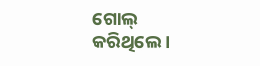ଗୋଲ୍ କରିଥିଲେ ।